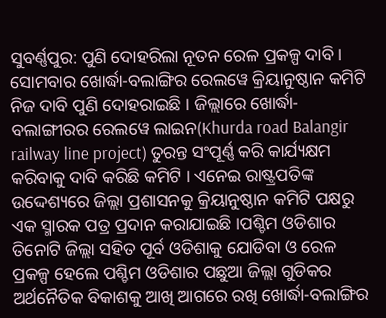ସୁବର୍ଣ୍ଣପୁର: ପୁଣି ଦୋହରିଲା ନୂତନ ରେଳ ପ୍ରକଳ୍ପ ଦାବି । ସୋମବାର ଖୋର୍ଦ୍ଧା-ବଲାଙ୍ଗିର ରେଲୱେ କ୍ରିୟାନୁଷ୍ଠାନ କମିଟି ନିଜ ଦାବି ପୁଣି ଦୋହରାଇଛି । ଜିଲ୍ଲାରେ ଖୋର୍ଦ୍ଧା-ବଲାଙ୍ଗୀରର ରେଲୱେ ଲାଇନ(Khurda road Balangir railway line project) ତୁରନ୍ତ ସଂପୂର୍ଣ୍ଣ କରି କାର୍ଯ୍ୟକ୍ଷମ କରିବାକୁ ଦାବି କରିଛି କମିଟି । ଏନେଇ ରାଷ୍ଟ୍ରପତିଙ୍କ ଉଦ୍ଦେଶ୍ୟରେ ଜିଲ୍ଲା ପ୍ରଶାସନକୁ କ୍ରିୟାନୁଷ୍ଠାନ କମିଟି ପକ୍ଷରୁ ଏକ ସ୍ମାରକ ପତ୍ର ପ୍ରଦାନ କରାଯାଇଛି ।ପଶ୍ଚିମ ଓଡିଶାର ତିନୋଟି ଜିଲ୍ଲା ସହିତ ପୂର୍ବ ଓଡିଶାକୁ ଯୋଡିବା ଓ ରେଳ ପ୍ରକଳ୍ପ ହେଲେ ପଶ୍ଚିମ ଓଡିଶାର ପଛୁଆ ଜିଲ୍ଲା ଗୁଡିକର ଅର୍ଥନୈତିକ ବିକାଶକୁ ଆଖି ଆଗରେ ରଖି ଖୋର୍ଦ୍ଧା-ବଲାଙ୍ଗିର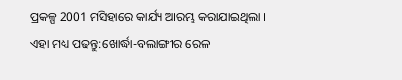ପ୍ରକଳ୍ପ 2001 ମସିହାରେ କାର୍ଯ୍ୟ ଆରମ୍ଭ କରାଯାଇଥିଲା ।
ଏହା ମଧ୍ୟ ପଢନ୍ତୁ:ଖୋର୍ଦ୍ଧା-ବଲାଙ୍ଗୀର ରେଳ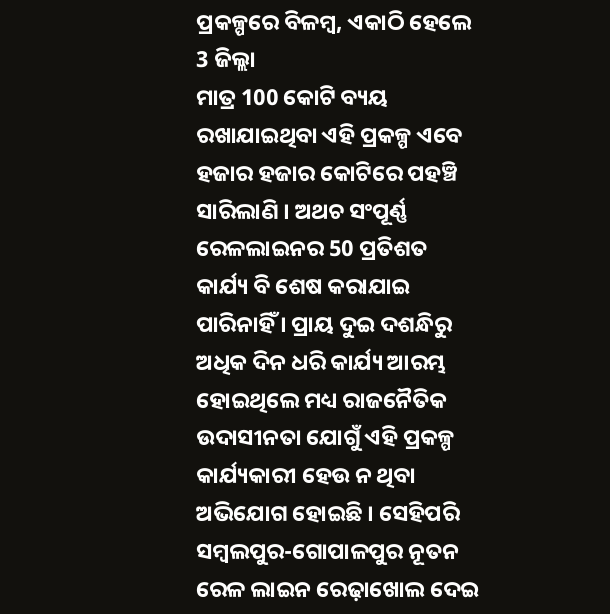ପ୍ରକଳ୍ପରେ ବିଳମ୍ବ, ଏକାଠି ହେଲେ 3 ଜିଲ୍ଲା
ମାତ୍ର 100 କୋଟି ବ୍ୟୟ ରଖାଯାଇଥିବା ଏହି ପ୍ରକଳ୍ପ ଏବେ ହଜାର ହଜାର କୋଟିରେ ପହଞ୍ଚି ସାରିଲାଣି । ଅଥଚ ସଂପୂର୍ଣ୍ଣ ରେଳଲାଇନର 50 ପ୍ରତିଶତ କାର୍ଯ୍ୟ ବି ଶେଷ କରାଯାଇ ପାରିନାହିଁ । ପ୍ରାୟ ଦୁଇ ଦଶନ୍ଧିରୁ ଅଧିକ ଦିନ ଧରି କାର୍ଯ୍ୟ ଆରମ୍ଭ ହୋଇଥିଲେ ମଧ୍ୟ ରାଜନୈତିକ ଉଦାସୀନତା ଯୋଗୁଁ ଏହି ପ୍ରକଳ୍ପ କାର୍ଯ୍ୟକାରୀ ହେଉ ନ ଥିବା ଅଭିଯୋଗ ହୋଇଛି । ସେହିପରି ସମ୍ବଲପୁର-ଗୋପାଳପୁର ନୂତନ ରେଳ ଲାଇନ ରେଢ଼ାଖୋଲ ଦେଇ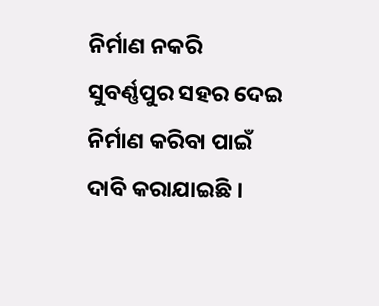ନିର୍ମାଣ ନକରି ସୁବର୍ଣ୍ଣପୁର ସହର ଦେଇ ନିର୍ମାଣ କରିବା ପାଇଁ ଦାବି କରାଯାଇଛି ।